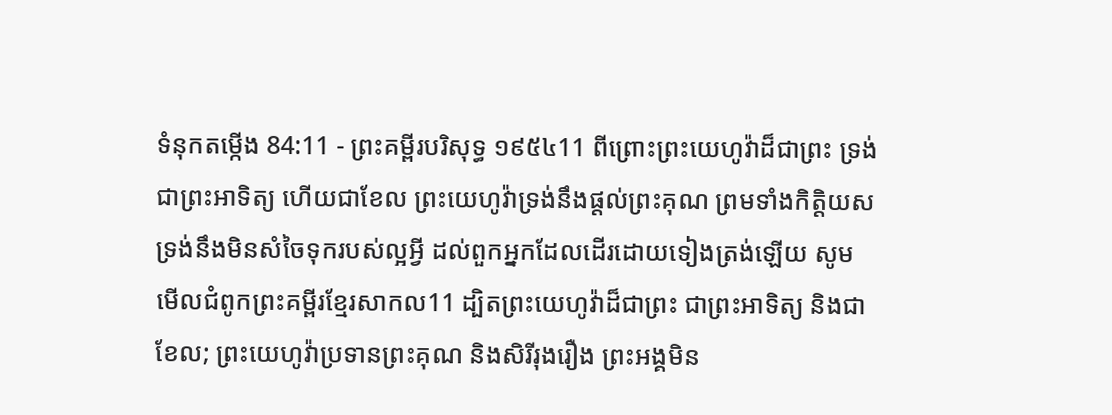ទំនុកតម្កើង 84:11 - ព្រះគម្ពីរបរិសុទ្ធ ១៩៥៤11 ពីព្រោះព្រះយេហូវ៉ាដ៏ជាព្រះ ទ្រង់ជាព្រះអាទិត្យ ហើយជាខែល ព្រះយេហូវ៉ាទ្រង់នឹងផ្តល់ព្រះគុណ ព្រមទាំងកិត្តិយស ទ្រង់នឹងមិនសំចៃទុករបស់ល្អអ្វី ដល់ពួកអ្នកដែលដើរដោយទៀងត្រង់ឡើយ សូមមើលជំពូកព្រះគម្ពីរខ្មែរសាកល11 ដ្បិតព្រះយេហូវ៉ាដ៏ជាព្រះ ជាព្រះអាទិត្យ និងជាខែល; ព្រះយេហូវ៉ាប្រទានព្រះគុណ និងសិរីរុងរឿង ព្រះអង្គមិន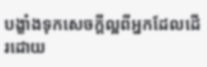បង្ខាំងទុកសេចក្ដីល្អពីអ្នកដែលដើរដោយ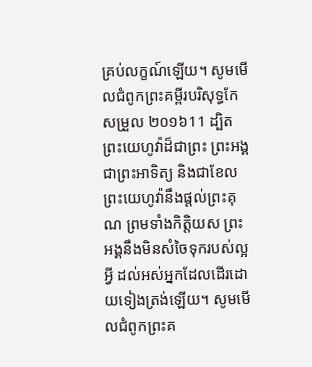គ្រប់លក្ខណ៍ឡើយ។ សូមមើលជំពូកព្រះគម្ពីរបរិសុទ្ធកែសម្រួល ២០១៦11 ដ្បិតព្រះយេហូវ៉ាដ៏ជាព្រះ ព្រះអង្គជាព្រះអាទិត្យ និងជាខែល ព្រះយេហូវ៉ានឹងផ្តល់ព្រះគុណ ព្រមទាំងកិត្តិយស ព្រះអង្គនឹងមិនសំចៃទុករបស់ល្អអ្វី ដល់អស់អ្នកដែលដើរដោយទៀងត្រង់ឡើយ។ សូមមើលជំពូកព្រះគ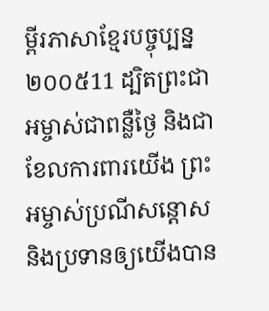ម្ពីរភាសាខ្មែរបច្ចុប្បន្ន ២០០៥11 ដ្បិតព្រះជាអម្ចាស់ជាពន្លឺថ្ងៃ និងជាខែលការពារយើង ព្រះអម្ចាស់ប្រណីសន្ដោស និងប្រទានឲ្យយើងបាន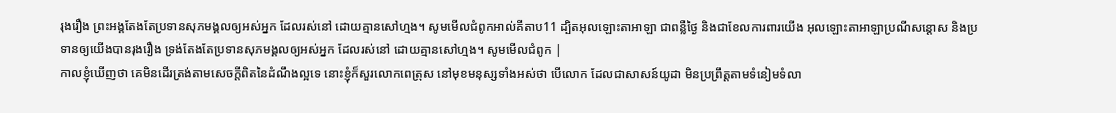រុងរឿង ព្រះអង្គតែងតែប្រទានសុភមង្គលឲ្យអស់អ្នក ដែលរស់នៅ ដោយគ្មានសៅហ្មង។ សូមមើលជំពូកអាល់គីតាប11 ដ្បិតអុលឡោះតាអាឡា ជាពន្លឺថ្ងៃ និងជាខែលការពារយើង អុលឡោះតាអាឡាប្រណីសន្ដោស និងប្រទានឲ្យយើងបានរុងរឿង ទ្រង់តែងតែប្រទានសុភមង្គលឲ្យអស់អ្នក ដែលរស់នៅ ដោយគ្មានសៅហ្មង។ សូមមើលជំពូក |
កាលខ្ញុំឃើញថា គេមិនដើរត្រង់តាមសេចក្ដីពិតនៃដំណឹងល្អទេ នោះខ្ញុំក៏សួរលោកពេត្រុស នៅមុខមនុស្សទាំងអស់ថា បើលោក ដែលជាសាសន៍យូដា មិនប្រព្រឹត្តតាមទំនៀមទំលា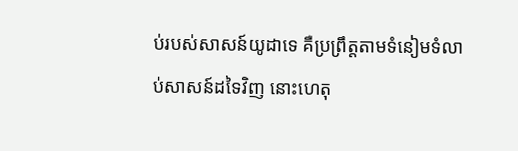ប់របស់សាសន៍យូដាទេ គឺប្រព្រឹត្តតាមទំនៀមទំលាប់សាសន៍ដទៃវិញ នោះហេតុ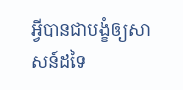អ្វីបានជាបង្ខំឲ្យសាសន៍ដទៃ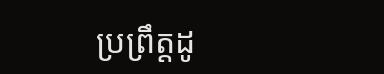ប្រព្រឹត្តដូ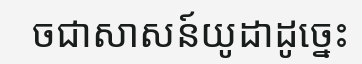ចជាសាសន៍យូដាដូច្នេះ